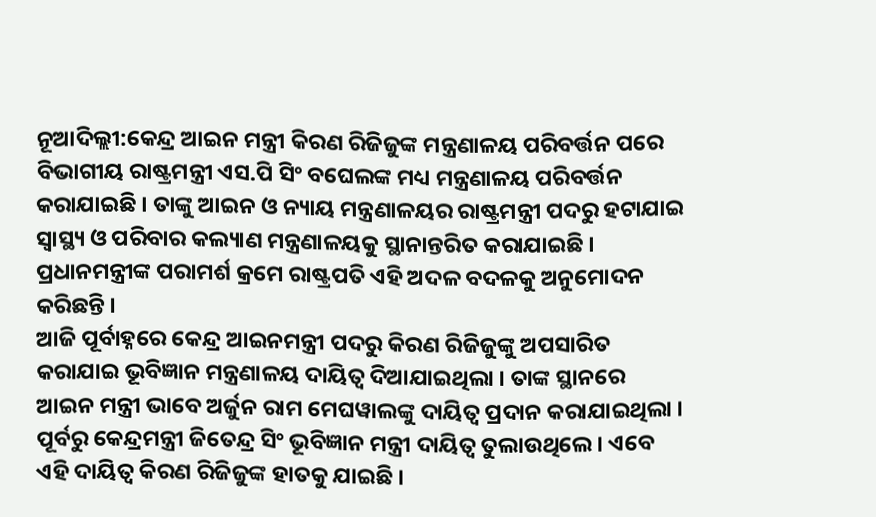ନୂଆଦିଲ୍ଲୀ:କେନ୍ଦ୍ର ଆଇନ ମନ୍ତ୍ରୀ କିରଣ ରିଜିଜୁଙ୍କ ମନ୍ତ୍ରଣାଳୟ ପରିବର୍ତ୍ତନ ପରେ ବିଭାଗୀୟ ରାଷ୍ଟ୍ରମନ୍ତ୍ରୀ ଏସ.ପି ସିଂ ବଘେଲଙ୍କ ମଧ୍ୟ ମନ୍ତ୍ରଣାଳୟ ପରିବର୍ତ୍ତନ କରାଯାଇଛି । ତାଙ୍କୁ ଆଇନ ଓ ନ୍ୟାୟ ମନ୍ତ୍ରଣାଳୟର ରାଷ୍ଟ୍ରମନ୍ତ୍ରୀ ପଦରୁ ହଟାଯାଇ ସ୍ବାସ୍ଥ୍ୟ ଓ ପରିବାର କଲ୍ୟାଣ ମନ୍ତ୍ରଣାଳୟକୁ ସ୍ଥାନାନ୍ତରିତ କରାଯାଇଛି । ପ୍ରଧାନମନ୍ତ୍ରୀଙ୍କ ପରାମର୍ଶ କ୍ରମେ ରାଷ୍ଟ୍ରପତି ଏହି ଅଦଳ ବଦଳକୁ ଅନୁମୋଦନ କରିଛନ୍ତି ।
ଆଜି ପୂର୍ବାହ୍ନରେ କେନ୍ଦ୍ର ଆଇନମନ୍ତ୍ରୀ ପଦରୁ କିରଣ ରିଜିଜୁଙ୍କୁ ଅପସାରିତ କରାଯାଇ ଭୂବିଜ୍ଞାନ ମନ୍ତ୍ରଣାଳୟ ଦାୟିତ୍ବ ଦିଆଯାଇଥିଲା । ତାଙ୍କ ସ୍ଥାନରେ ଆଇନ ମନ୍ତ୍ରୀ ଭାବେ ଅର୍ଜୁନ ରାମ ମେଘୱାଲଙ୍କୁ ଦାୟିତ୍ବ ପ୍ରଦାନ କରାଯାଇଥିଲା । ପୂର୍ବରୁ କେନ୍ଦ୍ରମନ୍ତ୍ରୀ ଜିତେନ୍ଦ୍ର ସିଂ ଭୂବିଜ୍ଞାନ ମନ୍ତ୍ରୀ ଦାୟିତ୍ୱ ତୁଲାଉଥିଲେ । ଏବେ ଏହି ଦାୟିତ୍ବ କିରଣ ରିଜିଜୁଙ୍କ ହାତକୁ ଯାଇଛି ।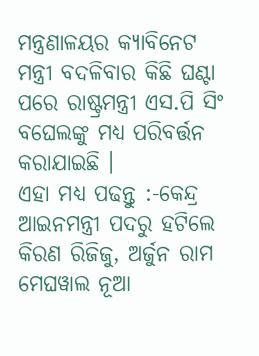ମନ୍ତ୍ରଣାଳୟର କ୍ୟାବିନେଟ ମନ୍ତ୍ରୀ ବଦଳିବାର କିଛି ଘଣ୍ଟା ପରେ ରାଷ୍ଟ୍ରମନ୍ତ୍ରୀ ଏସ.ପି ସିଂ ବଘେଲଙ୍କୁ ମଧ୍ୟ ପରିବର୍ତ୍ତନ କରାଯାଇଛି ।
ଏହା ମଧ୍ୟ ପଢନ୍ତୁ :-କେନ୍ଦ୍ର ଆଇନମନ୍ତ୍ରୀ ପଦରୁ ହଟିଲେ କିରଣ ରିଜିଜୁ, ଅର୍ଜୁନ ରାମ ମେଘୱାଲ ନୂଆ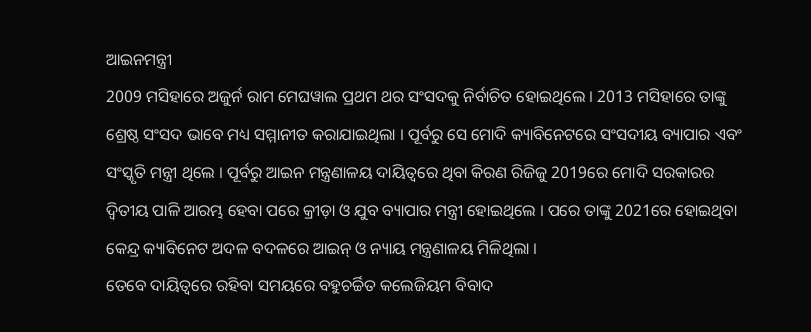ଆଇନମନ୍ତ୍ରୀ
2009 ମସିହାରେ ଅଜୁର୍ନ ରାମ ମେଘୱାଲ ପ୍ରଥମ ଥର ସଂସଦକୁ ନିର୍ବାଚିତ ହୋଇଥିଲେ । 2013 ମସିହାରେ ତାଙ୍କୁ ଶ୍ରେଷ୍ଠ ସଂସଦ ଭାବେ ମଧ୍ୟ ସମ୍ମାନୀତ କରାଯାଇଥିଲା । ପୂର୍ବରୁ ସେ ମୋଦି କ୍ୟାବିନେଟରେ ସଂସଦୀୟ ବ୍ୟାପାର ଏବଂ ସଂସ୍କୃତି ମନ୍ତ୍ରୀ ଥିଲେ । ପୂର୍ବରୁ ଆଇନ ମନ୍ତ୍ରଣାଳୟ ଦାୟିତ୍ବରେ ଥିବା କିରଣ ରିଜିଜୁ 2019ରେ ମୋଦି ସରକାରର ଦ୍ବିତୀୟ ପାଳି ଆରମ୍ଭ ହେବା ପରେ କ୍ରୀଡ଼ା ଓ ଯୁବ ବ୍ୟାପାର ମନ୍ତ୍ରୀ ହୋଇଥିଲେ । ପରେ ତାଙ୍କୁ 2021ରେ ହୋଇଥିବା କେନ୍ଦ୍ର କ୍ୟାବିନେଟ ଅଦଳ ବଦଳରେ ଆଇନ୍ ଓ ନ୍ୟାୟ ମନ୍ତ୍ରଣାଳୟ ମିଳିଥିଲା ।
ତେବେ ଦାୟିତ୍ବରେ ରହିବା ସମୟରେ ବହୁଚର୍ଚ୍ଚିତ କଲେଜିୟମ ବିବାଦ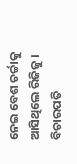ନେଇ ବେଶ ଚର୍ଚ୍ଚାକୁ ଆସିଥିଲେ ରିଜିଜୁ । ବିଚାରପତି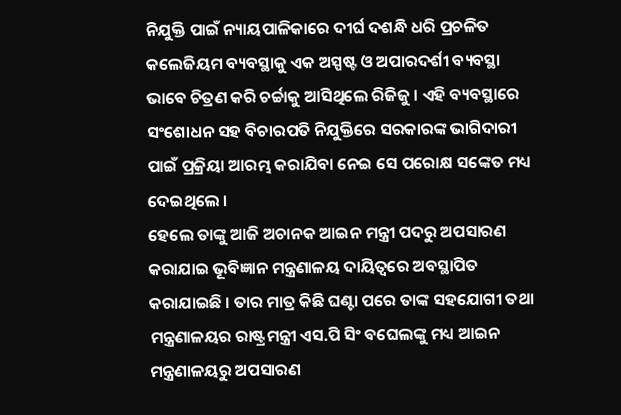ନିଯୁକ୍ତି ପାଇଁ ନ୍ୟାୟପାଳିକାରେ ଦୀର୍ଘ ଦଶନ୍ଧି ଧରି ପ୍ରଚଳିତ କଲେଜିୟମ ବ୍ୟବସ୍ଥାକୁ ଏକ ଅସ୍ପଷ୍ଟ ଓ ଅପାରଦର୍ଶୀ ବ୍ୟବସ୍ଥା ଭାବେ ଚିତ୍ରଣ କରି ଚର୍ଚ୍ଚାକୁ ଆସିଥିଲେ ରିଜିଜୁ । ଏହି ବ୍ୟବସ୍ଥାରେ ସଂଶୋଧନ ସହ ବିଚାରପତି ନିଯୁକ୍ତିରେ ସରକାରଙ୍କ ଭାଗିଦାରୀ ପାଇଁ ପ୍ରକ୍ରିୟା ଆରମ୍ଭ କରାଯିବା ନେଇ ସେ ପରୋକ୍ଷ ସଙ୍କେତ ମଧ୍ୟ ଦେଇଥିଲେ ।
ହେଲେ ତାଙ୍କୁ ଆଜି ଅଚାନକ ଆଇନ ମନ୍ତ୍ରୀ ପଦରୁ ଅପସାରଣ କରାଯାଇ ଭୂବିଜ୍ଞାନ ମନ୍ତ୍ରଣାଳୟ ଦାୟିତ୍ବରେ ଅବସ୍ଥାପିତ କରାଯାଇଛି । ତାର ମାତ୍ର କିଛି ଘଣ୍ଟା ପରେ ତାଙ୍କ ସହଯୋଗୀ ତଥା ମନ୍ତ୍ରଣାଳୟର ରାଷ୍ଟ୍ରମନ୍ତ୍ରୀ ଏସ.ପି ସିଂ ବଘେଲଙ୍କୁ ମଧ୍ୟ ଆଇନ ମନ୍ତ୍ରଣାଳୟରୁ ଅପସାରଣ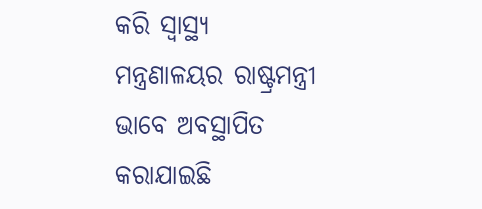କରି ସ୍ବାସ୍ଥ୍ୟ ମନ୍ତ୍ରଣାଳୟର ରାଷ୍ଟ୍ରମନ୍ତ୍ରୀ ଭାବେ ଅବସ୍ଥାପିତ କରାଯାଇଛି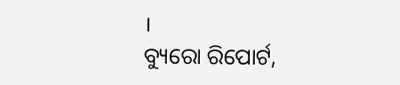।
ବ୍ୟୁରୋ ରିପୋର୍ଟ,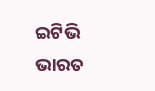ଇଟିଭି ଭାରତ